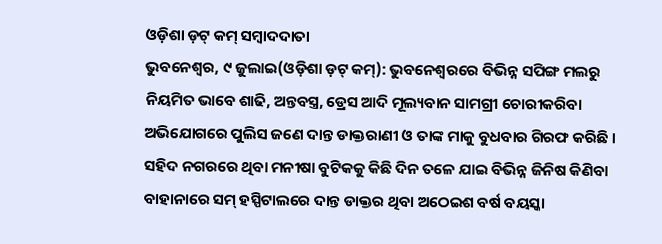ଓଡ଼ିଶା ଡ଼ଟ୍ କମ୍ ସମ୍ବାଦଦାତା
ଭୁବନେଶ୍ୱର, ୯ ଜୁଲାଇ(ଓଡ଼ିଶା ଡ଼ଟ୍ କମ୍): ଭୁବନେଶ୍ଵରରେ ବିଭିନ୍ନ ସପିଙ୍ଗ ମଲରୁ ନିୟମିତ ଭାବେ ଶାଢି, ଅନ୍ତବସ୍ତ୍ର, ଡ୍ରେସ ଆଦି ମୂଲ୍ୟବାନ ସାମଗ୍ରୀ ଚୋରୀକରିବା ଅଭିଯୋଗରେ ପୁଲିସ ଜଣେ ଦାନ୍ତ ଡାକ୍ତରାଣୀ ଓ ତାଙ୍କ ମାକୁ ବୁଧବାର ଗିରଫ କରିଛି ।
ସହିଦ ନଗରରେ ଥିବା ମନୀଷା ବୁଟିକକୁ କିଛି ଦିନ ତଳେ ଯାଇ ବିଭିନ୍ନ ଜିନିଷ କିଣିବା ବାହାନାରେ ସମ୍ ହସ୍ପିଟାଲରେ ଦାନ୍ତ ଡାକ୍ତର ଥିବା ଅଠେଇଶ ବର୍ଷ ବୟସ୍କା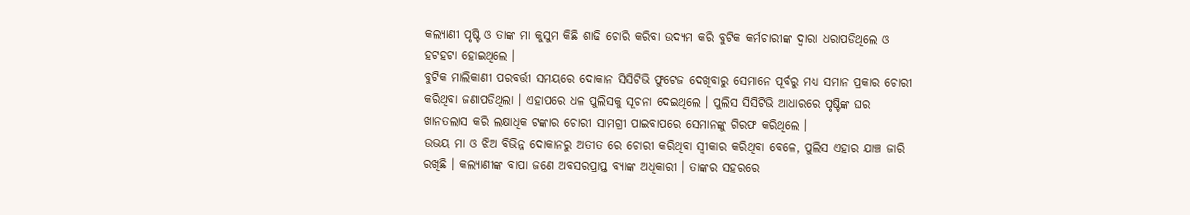କଲ୍ୟାଣୀ ପୃଷ୍ଟି ଓ ତାଙ୍କ ମା କୁସୁମ କିଛି ଶାଢି ଚୋରି କରିବା ଉଦ୍ୟମ କରି ବୁଟିକ କର୍ମଚାରୀଙ୍କ ଦ୍ଵାରା ଧରାପଡିଥିଲେ ଓ ହଟହଟା ହୋଇଥିଲେ ।
ବୁଟିକ ମାଲିକାଣୀ ପରବର୍ତ୍ତୀ ସମୟରେ ଦୋକାନ ସିସିଟିଭି ଫୁଟେଜ ଦେଖିବାରୁ ସେମାନେ ପୂର୍ବରୁ ମଧ୍ୟ ସମାନ ପ୍ରକାର ଚୋରୀ କରିଥିବା ଜଣାପଡିଥିଲା । ଏହାପରେ ଧଳ ପୁଲିସକୁ ସୂଚନା ଦେଇଥିଲେ । ପୁଲିସ ସିସିଟିଭି ଆଧାରରେ ପୃଷ୍ଟିଙ୍କ ଘର ଖାନତଲାସ କରି ଲକ୍ଷାଧିକ ଟଙ୍କାର ଚୋରୀ ସାମଗ୍ରୀ ପାଇବାପରେ ସେମାନଙ୍କୁ ଗିରଫ କରିଥିଲେ ।
ଉଭୟ ମା ଓ ଝିଅ ବିଭିନ୍ନ ଦୋକାନରୁ ଅତୀତ ରେ ଚୋରୀ କରିଥିବା ସ୍ଵୀକାର କରିଥିବା ବେଳେ, ପୁଲିସ ଏହାର ଯାଞ୍ଚ ଜାରି ରଖିଛି । କଲ୍ୟାଣୀଙ୍କ ବାପା ଜଣେ ଅବସରପ୍ରାପ୍ତ ବ୍ୟାଙ୍କ ଅଧିକାରୀ । ତାଙ୍କର ସହରରେ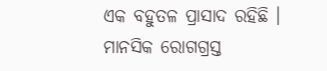ଏକ ବହୁତଳ ପ୍ରାସାଦ ରହିଛି । ମାନସିକ ରୋଗଗ୍ରସ୍ତ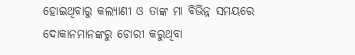ହୋଇଥିବାରୁ କଲ୍ୟାଣୀ ଓ ତାଙ୍କ ମା ବିଭିନ୍ନ ସମୟରେ ଦୋକାନମାନଙ୍କରୁ ଚୋରୀ କରୁଥିବା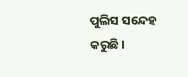ପୁଲିସ ସନ୍ଦେହ କରୁଛି ।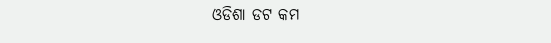ଓଡିଶା ଡଟ କମ